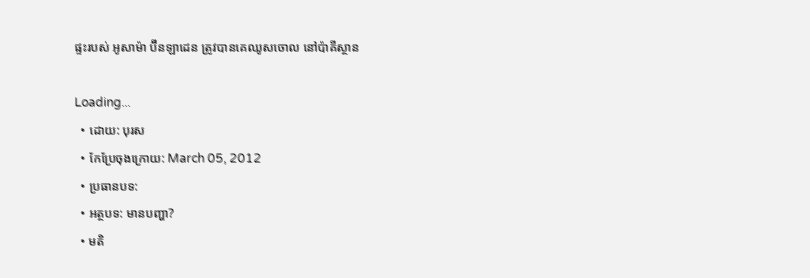ផ្ទះរបស់ អូសាម៉ា ប៊ីនឡាដេន ត្រូវបានគេឈូសចោល នៅប៉ាគីស្ថាន

Loading...
  • ដោយ: បុរស
  • កែប្រែចុងក្រោយ: March 05, 2012
  • ប្រធានបទ:
  • អត្ថបទ: មានបញ្ហា?
  • មតិ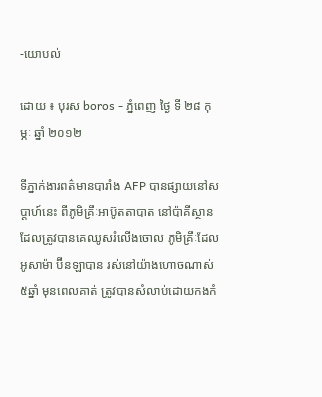-យោបល់

ដោយ ៖ បុរស boros - ភ្នំពេញ ថ្ងៃ ទី ២៨ កុម្ភៈ ឆ្នាំ ២០១២

ទីភ្នាក់ងារពត៌មានបារាំង AFP បានផ្សាយនៅសប្តាហ៍នេះ ពីភូមិគ្រឹៈអាប៊ូតតាបាត នៅប៉ាគីស្ថាន ដែលត្រូវបានគេឈូសរំលើងចោល ភូមិគ្រឹៈដែល អូសាម៉ា ប៊ីនឡាបាន រស់នៅយ៉ាងហោចណាស់៥ឆ្នាំ មុនពេលគាត់ ត្រូវបានសំលាប់ដោយកងកំ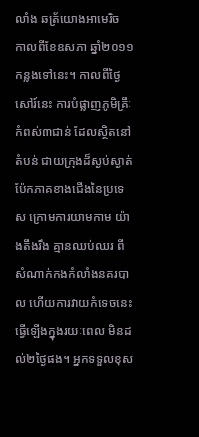លាំង ឆត្រ័យោងអាមេរិច កាលពីខែឧសភា ឆ្នាំ២០១១ កន្លងទៅនេះ។ កាលពីថ្ងៃសៅរ៍នេះ ការបំផ្លាញភូមិគ្រឹៈ កំពស់៣ជាន់ ដែលស្ថិតនៅតំបន់ ជាយក្រុងដ៏ស្ងប់ស្ងាត់ ប៉ែកភាគខាងជើងនៃប្រទេស ក្រោមការយាមកាម យ៉ាងតឹងរឹង គ្មានឈប់ឈរ ពីសំណាក់កងកំលាំងនគរបាល ហើយការវាយកំទេចនេះ ធ្វើឡើងក្នុងរយៈពេល មិនដល់២ថ្ងៃផង។ អ្នកទទួលខុស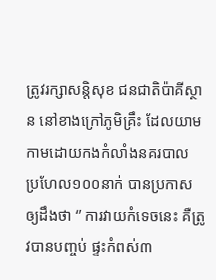ត្រូវរក្សាសន្តិសុខ ជនជាតិប៉ាគីស្ថាន នៅខាងក្រៅភូមិគ្រឹះ ដែលយាមកាមដោយកងកំលាំងនគរបាល ប្រហែល១០០នាក់ បានប្រកាស ឲ្យដឹងថា ‘’ ការវាយកំទេចនេះ គឺត្រូវបានបញ្ចប់ ផ្ទះកំពស់៣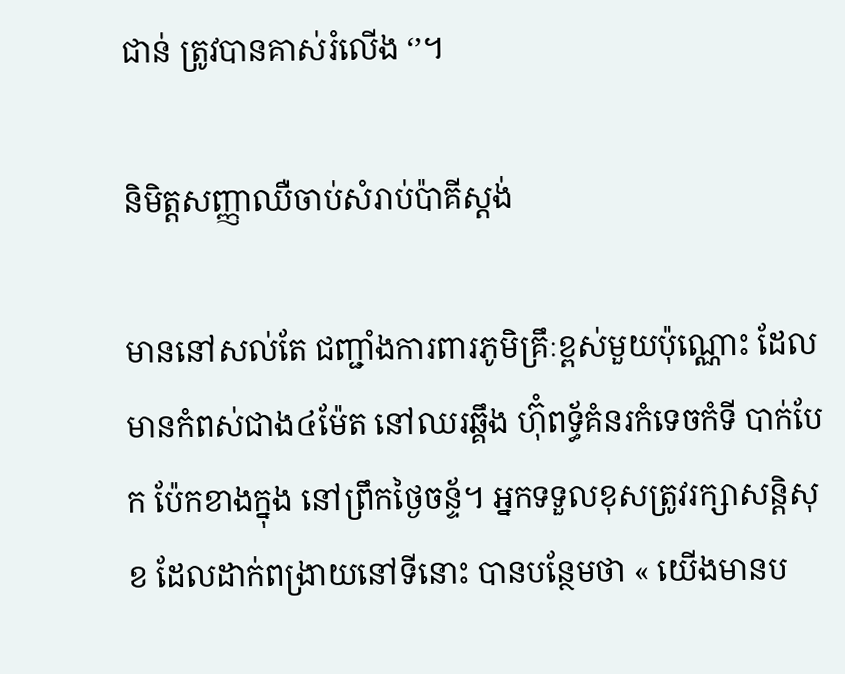ជាន់ ត្រូវបានគាស់រំលើង ‘’។

និមិត្តសញ្ញាឈឺចាប់សំរាប់ប៉ាគីស្តង់

មាននៅសល់តែ ជញ្ជាំងការពារភូមិគ្រឹៈខ្ពស់មួយប៉ុណ្ណោះ ដែល មានកំពស់ជាង៤ម៉ែត នៅឈរឆ្គឹង ហ៊ុំពទ្ធ័គំនរកំទេចកំទី បាក់បែក ប៉ែកខាងក្នុង នៅព្រឹកថ្ងៃចន្ទ័។ អ្នកទទួលខុសត្រូវរក្សាសន្តិសុខ ដែលដាក់ពង្រាយនៅទីនោះ បានបន្ថែមថា « យើងមានប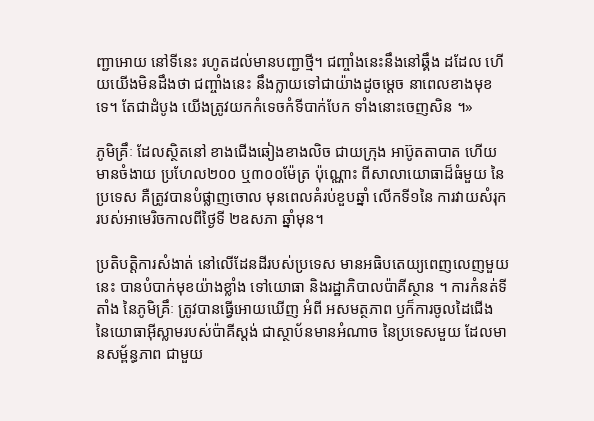ញ្ជាអោយ នៅទីនេះ រហូតដល់មានបញ្ជាថ្មី។ ជញ្ចាំងនេះនឹងនៅឆ្គឹង ដដែល ហើយយើងមិនដឹងថា ជញ្ចាំងនេះ នឹងក្លាយទៅជាយ៉ាងដូចម្ដេច នាពេលខាងមុខទេ។ តែជាដំបូង យើងត្រូវយកកំទេចកំទីបាក់បែក ទាំងនោះចេញសិន ។»

ភូមិគ្រឹៈ ដែលស្ថិតនៅ ខាងជើងឆៀងខាងលិច ជាយក្រុង អាប៊ូតតាបាត ហើយមានចំងាយ ប្រហែល២០០ ឬ៣០០ម៉ែត្រ ប៉ុណ្ណោះ ពីសាលាយោធាដ៏ធំមួយ នៃប្រទេស គឺត្រូវបានបំផ្លាញចោល មុនពេលគំរប់ខួបឆ្នាំ លើកទី១នៃ ការវាយសំរុក របស់អាមេរិចកាលពីថ្ងៃទី ២ឧសភា ឆ្នាំមុន។

ប្រតិបត្តិការសំងាត់ នៅលើដែនដីរបស់ប្រទេស មានអធិបតេយ្យពេញលេញមួយនេះ បានបំបាក់មុខយ៉ាងខ្លាំង ទៅយោធា និងរដ្ឋាភិបាលប៉ាគីស្ថាន ។ ការកំនត់ទីតាំង នៃភូមិគ្រឹៈ ត្រូវបានធ្វើអោយឃើញ អំពី អសមត្ថភាព ឫក៏ការចូលដៃជើង នៃយោធាអ៊ីស្លាមរបស់ប៉ាគីស្តង់ ជាស្ថាប័នមានអំណាច នៃប្រទេសមួយ ដែលមានសម្ព័ន្ធភាព ជាមួយ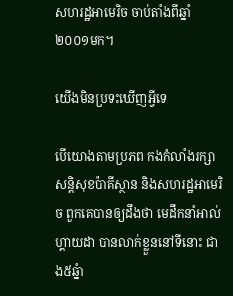សហរដ្ឋអាមេរិច ចាប់តាំងពីឆ្នាំ ២០០១មក។

យើងមិនប្រទះឃើញអ្វីទេ

បើយោងតាមប្រភព កងកំលាំងរក្សាសន្តិសុខប៉ាគីស្ថាន និងសហរដ្ឋអាមេរិច ពួកគេបានឲ្យដឹងថា មេដឹកនាំអាល់ហ្គាយដា បានលាក់ខ្លួននៅទីនោះ ជាង៥ឆ្នំា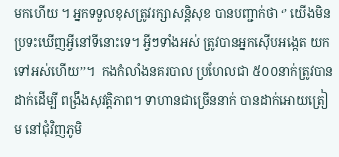មកហើយ ។ អ្នកទទួលខុសត្រូវរក្សាសន្តិសុខ បានបញ្ជាក់ថា ‘’ យើងមិនប្រទះឃើញអ្វីនៅទីនោះទេ។ អ្វីៗទាំងអស់ ត្រូវបានអ្នកស៊ើបអង្កេត យកទៅអស់ហើយ’’។  កងកំលាំងនគរបាល ប្រហែលជា ៥០០នាក់ត្រូវបានដាក់ដើម្បី ពង្រឹងសុវត្តិភាព។ ទាហានជាច្រើននាក់ បានដាក់អោយត្រៀម នៅជុំវិញភូមិ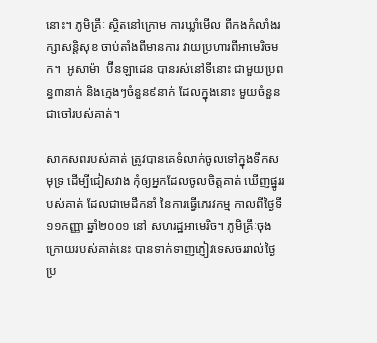នោះ។ ភូមិគ្រឹៈ ស្ថិតនៅក្រោម ការឃ្លាំមើល ពីកងកំលាំងរក្សាសន្តិសុខ ចាប់តាំងពីមានការ វាយប្រហារពីអាមេរិចមក។  អូសាម៉ា  ប៊ីនឡាដេន បានរស់នៅទីនោះ ជាមួយប្រពន្ធ៣នាក់ និងក្មេងៗចំនួន៩នាក់ ដែលក្នុងនោះ មួយចំនួនជាចៅរបស់គាត់។

សាកសពរបស់គាត់ ត្រូវបានគេទំលាក់ចូលទៅក្នុងទឹកសមុទ្រ ដើម្បីជៀសវាង កុំឲ្យអ្នកដែលចូលចិត្តគាត់ ឃើញផ្នូររបស់គាត់ ដែលជាមេដឹកនាំ នៃការធ្វើភេរវកម្ម កាលពីថ្ងៃទី ១១កញ្ញា ឆ្នាំ២០០១ នៅ សហរដ្ឋអាមេរិច។ ភូមិគ្រឹៈចុងក្រោយរបស់គាត់នេះ បានទាក់ទាញភ្ញៀវទេសចររាល់ថ្ងៃ ប្រ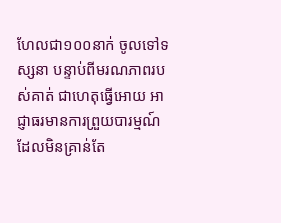ហែលជា១០០នាក់ ចូលទៅទស្សនា បន្ទាប់ពីមរណភាពរបស់គាត់ ជាហេតុធ្វើអោយ អាជ្ញាធរមានការព្រួយបារម្មណ៍ ដែលមិនគ្រាន់តែ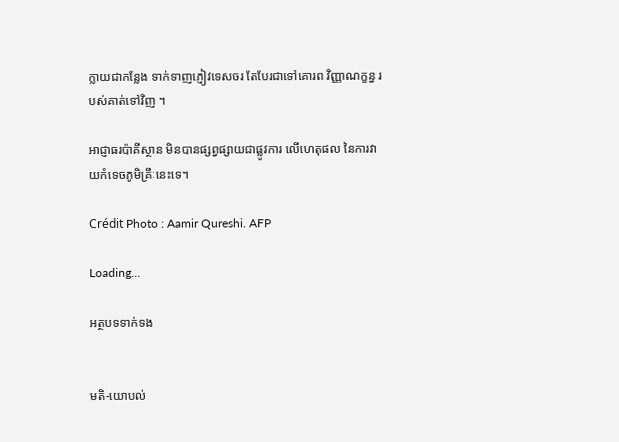ក្លាយជាកន្លែង ទាក់ទាញភ្ញៀវទេសចរ តែបែរជាទៅគោរព វិញ្ញាណក្ខន្ធ របស់គាត់ទៅវិញ ។

អាជ្ញាធរប៉ាគីស្ថាន មិនបានផ្សព្វផ្សាយជាផ្លូវការ លើហេតុផល នៃការវាយកំទេចភូមិគ្រឹៈនេះទេ។

Crédit Photo : Aamir Qureshi. AFP

Loading...

អត្ថបទទាក់ទង


មតិ-យោបល់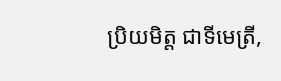ប្រិយមិត្ត ជាទីមេត្រី,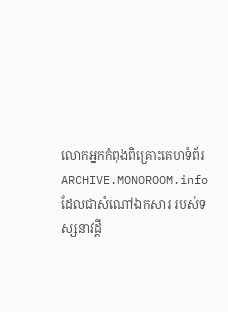លោកអ្នកកំពុងពិគ្រោះគេហទំព័រ ARCHIVE.MONOROOM.info ដែលជាសំណៅឯកសារ របស់ទស្សនាវដ្ដី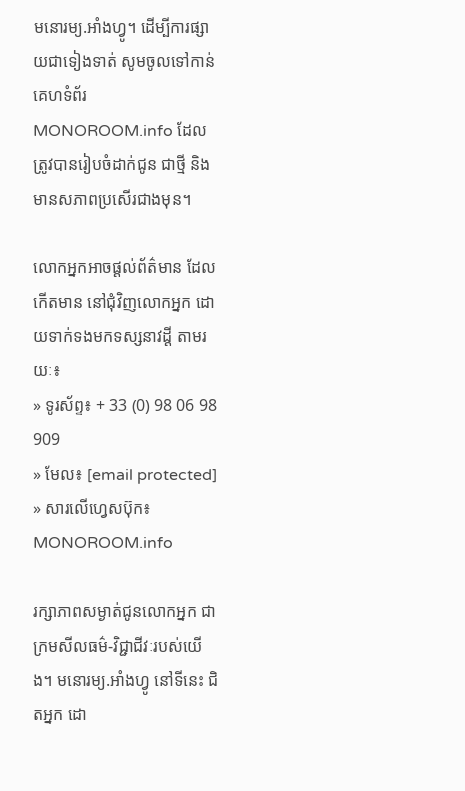មនោរម្យ.អាំងហ្វូ។ ដើម្បីការផ្សាយជាទៀងទាត់ សូមចូលទៅកាន់គេហទំព័រ MONOROOM.info ដែលត្រូវបានរៀបចំដាក់ជូន ជាថ្មី និងមានសភាពប្រសើរជាងមុន។

លោកអ្នកអាចផ្ដល់ព័ត៌មាន ដែលកើតមាន នៅជុំវិញលោកអ្នក ដោយទាក់ទងមកទស្សនាវដ្ដី តាមរយៈ៖
» ទូរស័ព្ទ៖ + 33 (0) 98 06 98 909
» មែល៖ [email protected]
» សារលើហ្វេសប៊ុក៖ MONOROOM.info

រក្សាភាពសម្ងាត់ជូនលោកអ្នក ជាក្រមសីលធម៌-វិជ្ជាជីវៈរបស់យើង។ មនោរម្យ.អាំងហ្វូ នៅទីនេះ ជិតអ្នក ដោ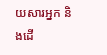យសារអ្នក និងដើ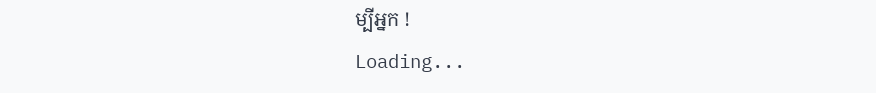ម្បីអ្នក !
Loading...